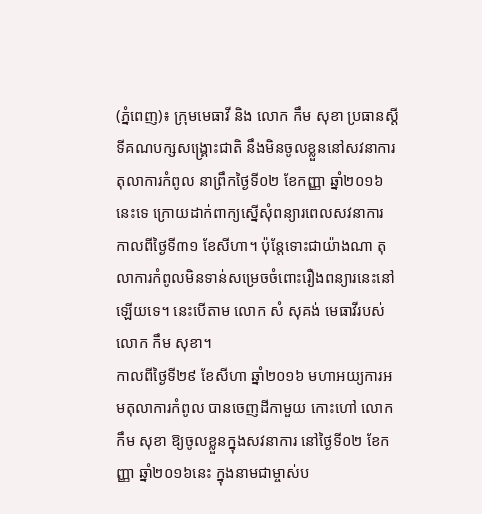(ភ្នំពេញ)៖ ក្រុមមេធាវី និង លោក កឹម សុខា ប្រធានស្តីទីគណបក្សសង្រ្គោះជាតិ នឹងមិនចូលខ្លួននៅសវនាការតុលាការកំពូល នាព្រឹកថ្ងៃទី០២ ខែកញ្ញា ឆ្នាំ២០១៦នេះទេ ក្រោយដាក់ពាក្យស្នើសុំពន្យារពេលសវនាការ កាលពីថ្ងៃទី៣១ ខែសីហា។ ប៉ុន្តែទោះជាយ៉ាងណា តុលាការកំពូលមិនទាន់សម្រេចចំពោះរឿងពន្យារនេះនៅឡើយទេ។ នេះបើតាម លោក សំ សុគង់ មេធាវីរបស់ លោក កឹម សុខា។
កាលពីថ្ងៃទី២៩ ខែសីហា ឆ្នាំ២០១៦ មហាអយ្យការអមតុលាការកំពូល បានចេញដីកាមួយ កោះហៅ លោក កឹម សុខា ឱ្យចូលខ្លួនក្នុងសវនាការ នៅថ្ងៃទី០២ ខែកញ្ញា ឆ្នាំ២០១៦នេះ ក្នុងនាមជាម្ចាស់ប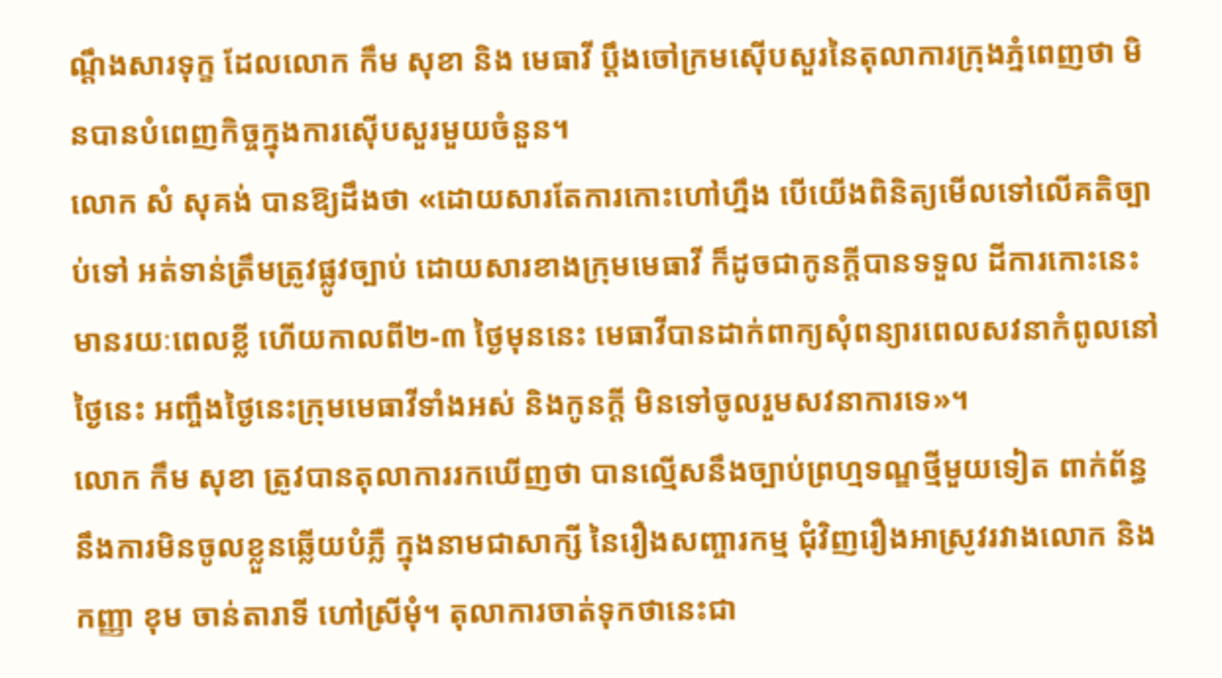ណ្តឹងសារទុក្ខ ដែលលោក កឹម សុខា និង មេធាវី ប្តឹងចៅក្រមស៊ើបសួរនៃតុលាការក្រុងភ្នំពេញថា មិនបានបំពេញកិច្ចក្នុងការស៊ើបសួរមួយចំនួន។
លោក សំ សុគង់ បានឱ្យដឹងថា «ដោយសារតែការកោះហៅហ្នឹង បើយើងពិនិត្យមើលទៅលើគតិច្បាប់ទៅ អត់ទាន់ត្រឹមត្រូវផ្លូវច្បាប់ ដោយសារខាងក្រុមមេធាវី ក៏ដូចជាកូនក្តីបានទទួល ដីការកោះនេះមានរយៈពេលខ្លី ហើយកាលពី២-៣ ថ្ងៃមុននេះ មេធាវីបានដាក់ពាក្យសុំពន្យារពេលសវនាកំពូលនៅថ្ងៃនេះ អញ្ចឹងថ្ងៃនេះក្រុមមេធាវីទាំងអស់ និងកូនក្តី មិនទៅចូលរួមសវនាការទេ»។
លោក កឹម សុខា ត្រូវបានតុលាការរកឃើញថា បានល្មើសនឹងច្បាប់ព្រហ្មទណ្ឌថ្មីមួយទៀត ពាក់ព័ន្ធនឹងការមិនចូលខ្លួនឆ្លើយបំភ្លឺ ក្នុងនាមជាសាក្សី នៃរឿងសញ្ចារកម្ម ជុំវិញរឿងអាស្រូវរវាងលោក និង កញ្ញា ខុម ចាន់តារាទី ហៅស្រីមុំ។ តុលាការចាត់ទុកថានេះជា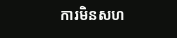ការមិនសហ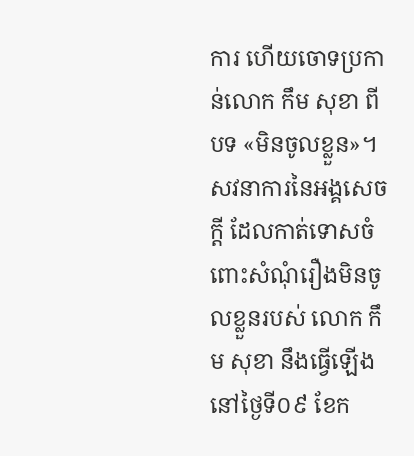ការ ហើយចោទប្រកាន់លោក កឹម សុខា ពីបទ «មិនចូលខ្លួន»។ សវនាការនៃអង្គសេចក្តី ដែលកាត់ទោសចំពោះសំណុំរឿងមិនចូលខ្លួនរបស់ លោក កឹម សុខា នឹងធ្វើឡើងនៅថ្ងៃទី០៩ ខែក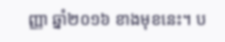ញ្ញា ឆ្នាំ២០១៦ ខាងមុខនេះ។ ប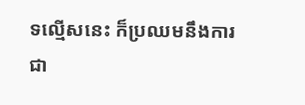ទល្មើសនេះ ក៏ប្រឈមនឹងការជា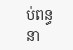ប់ពន្ធនា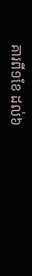គារពី១ខែ ដល់៦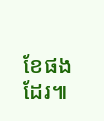ខែផងដែរ៕